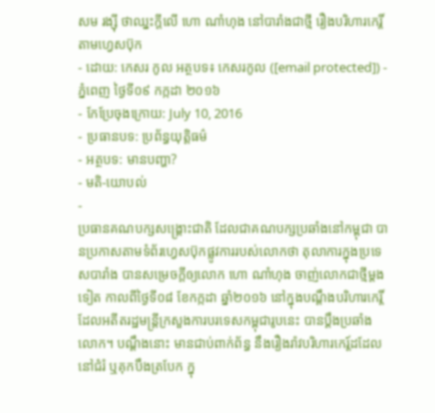សម រង្ស៊ី ថាឈ្នះក្ដីលើ ហោ ណាំហុង នៅបារាំងជាថ្មី រឿងបរិហារកេរ្តិ៍តាមហ្វេសប៊ុក
- ដោយ: កេសរ កូល អត្ថបទ៖ កេសរកូល ([email protected]) - ភ្នំពេញ ថ្ងៃទី០៩ កក្កដា ២០១៦
- កែប្រែចុងក្រោយ: July 10, 2016
- ប្រធានបទ: ប្រព័ន្ធយុត្តិធម៌
- អត្ថបទ: មានបញ្ហា?
- មតិ-យោបល់
-
ប្រធានគណបក្សសង្គ្រោះជាតិ ដែលជាគណបក្សប្រឆាំងនៅកម្ពុជា បានប្រកាសតាមទំព័រហ្វេសប៊ុកផ្លូវការរបស់លោកថា តុលាការក្នុងប្រទេសបារាំង បានសម្រេចក្តីឲ្យលោក ហោ ណាំហុង ចាញ់លោកជាថ្មីម្តងទៀត កាលពីថ្ងៃទី០៨ ខែកក្កដា ឆ្នាំ២០១៦ នៅក្នុងបណ្តឹងបរិហារកេរ្តិ៍ ដែលអតីតរដ្ឋមន្ត្រីក្រសួងការបរទេសកម្ពុជារូបនេះ បានប្ដឹងប្រឆាំងលោក។ បណ្ដឹងនោះ មានជាប់ពាក់ព័ន្ធ នឹងរឿងរ៉ាវបរិហារកេរ្ត៍ដដែល នៅជំរំ ឬគុកបឹងត្របែក ក្នុ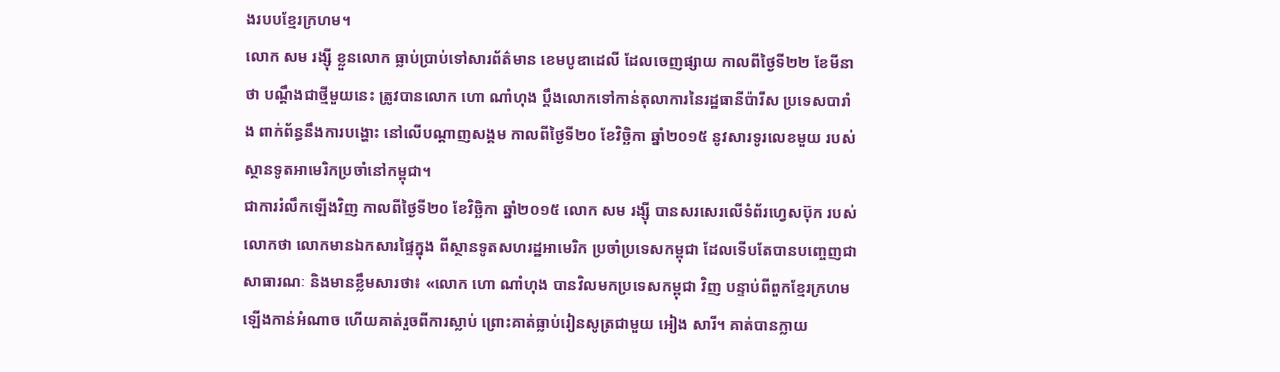ងរបបខ្មែរក្រហម។
លោក សម រង្ស៊ី ខ្លួនលោក ធ្លាប់ប្រាប់ទៅសារព័ត៌មាន ខេមបូឌាដេលី ដែលចេញផ្សាយ កាលពីថ្ងៃទី២២ ខែមីនាថា បណ្ដឹងជាថ្មីមួយនេះ ត្រូវបានលោក ហោ ណាំហុង ប្ដឹងលោកទៅកាន់តុលាការនៃរដ្ឋធានីប៉ារីស ប្រទេសបារាំង ពាក់ព័ន្ធនឹងការបង្ហោះ នៅលើបណ្ដាញសង្គម កាលពីថ្ងៃទី២០ ខែវិច្ឆិកា ឆ្នាំ២០១៥ នូវសារទូរលេខមួយ របស់ស្ថានទូតអាមេរិកប្រចាំនៅកម្ពុជា។
ជាការរំលឹកឡើងវិញ កាលពីថ្ងៃទី២០ ខែវិច្ឆិកា ឆ្នាំ២០១៥ លោក សម រង្ស៊ី បានសរសេរលើទំព័រហ្វេសប៊ុក របស់លោកថា លោកមានឯកសារផ្ទៃក្នុង ពីស្ថានទូតសហរដ្ឋអាមេរិក ប្រចាំប្រទេសកម្ពុជា ដែលទើបតែបានបញ្ចេញជាសាធារណៈ និងមានខ្លឹមសារថា៖ «លោក ហោ ណាំហុង បានវិលមកប្រទេសកម្ពុជា វិញ បន្ទាប់ពីពួកខ្មែរក្រហមឡើងកាន់អំណាច ហើយគាត់រួចពីការស្លាប់ ព្រោះគាត់ធ្លាប់រៀនសូត្រជាមួយ អៀង សារី។ គាត់បានក្លាយ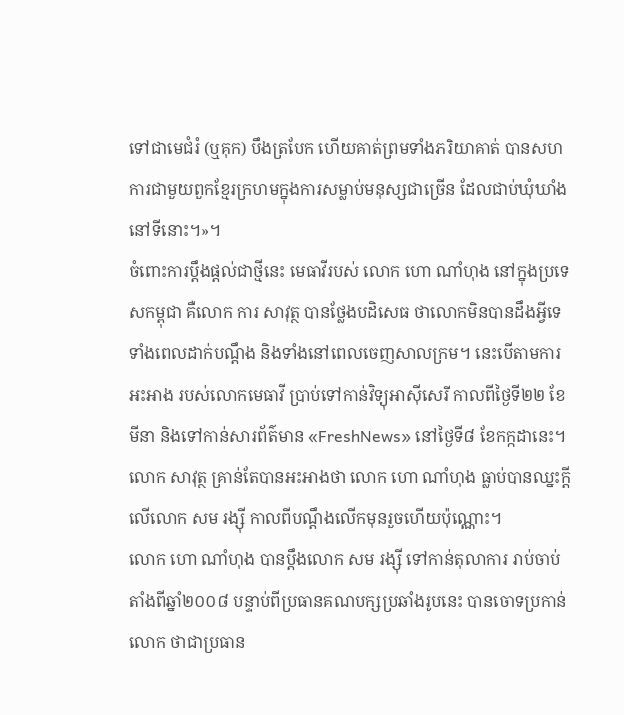ទៅជាមេជំរំ (ឬគុក) បឹងត្របែក ហើយគាត់ព្រមទាំងភរិយាគាត់ បានសហការជាមួយពួកខ្មែរក្រហមក្នុងការសម្លាប់មនុស្សជាច្រើន ដែលជាប់ឃុំឃាំងនៅទីនោះ។»។
ចំពោះការប្ដឹងផ្ដល់ជាថ្មីនេះ មេធាវីរបស់ លោក ហោ ណាំហុង នៅក្នុងប្រទេសកម្ពុជា គឺលោក ការ សាវុត្ថ បានថ្លែងបដិសេធ ថាលោកមិនបានដឹងអ្វីទេ ទាំងពេលដាក់បណ្ដឹង និងទាំងនៅពេលចេញសាលក្រម។ នេះបើតាមការអះអាង របស់លោកមេធាវី ប្រាប់ទៅកាន់វិទ្យុអាស៊ីសេរី កាលពីថ្ងៃទី២២ ខែមីនា និងទៅកាន់សារព័ត៌មាន «FreshNews» នៅថ្ងៃទី៨ ខែកក្កដានេះ។ លោក សាវុត្ថ គ្រាន់តែបានអះអាងថា លោក ហោ ណាំហុង ធ្លាប់បានឈ្នះក្ដីលើលោក សម រង្ស៊ី កាលពីបណ្ដឹងលើកមុនរួចហើយប៉ុណ្ណោះ។
លោក ហោ ណាំហុង បានប្ដឹងលោក សម រង្ស៊ី ទៅកាន់តុលាការ រាប់ចាប់តាំងពីឆ្នាំ២០០៨ បន្ទាប់ពីប្រធានគណបក្សប្រឆាំងរូបនេះ បានចោទប្រកាន់លោក ថាជាប្រធាន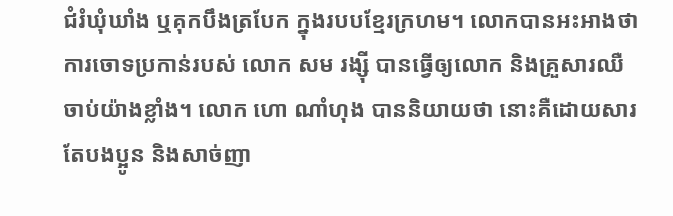ជំរំឃុំឃាំង ឬគុកបឹងត្របែក ក្នុងរបបខ្មែរក្រហម។ លោកបានអះអាងថា ការចោទប្រកាន់របស់ លោក សម រង្ស៊ី បានធ្វើឲ្យលោក និងគ្រួសារឈឺចាប់យ៉ាងខ្លាំង។ លោក ហោ ណាំហុង បាននិយាយថា នោះគឺដោយសារតែបងប្អូន និងសាច់ញា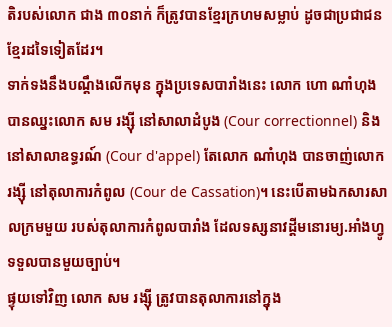តិរបស់លោក ជាង ៣០នាក់ ក៏ត្រូវបានខ្មែរក្រហមសម្លាប់ ដូចជាប្រជាជនខ្មែរដទៃទៀតដែរ។
ទាក់ទងនឹងបណ្ដឹងលើកមុន ក្នុងប្រទេសបារាំងនេះ លោក ហោ ណាំហុង បានឈ្នះលោក សម រង្ស៊ី នៅសាលាដំបូង (Cour correctionnel) និងនៅសាលាឧទ្ធរណ៍ (Cour d'appel) តែលោក ណាំហុង បានចាញ់លោក រង្ស៊ី នៅតុលាការកំពូល (Cour de Cassation)។ នេះបើតាមឯកសារសាលក្រមមួយ របស់តុលាការកំពូលបារាំង ដែលទស្សនាវដ្ដីមនោរម្យ.អាំងហ្វូ ទទួលបានមួយច្បាប់។
ផ្ទុយទៅវិញ លោក សម រង្ស៊ី ត្រូវបានតុលាការនៅក្នុង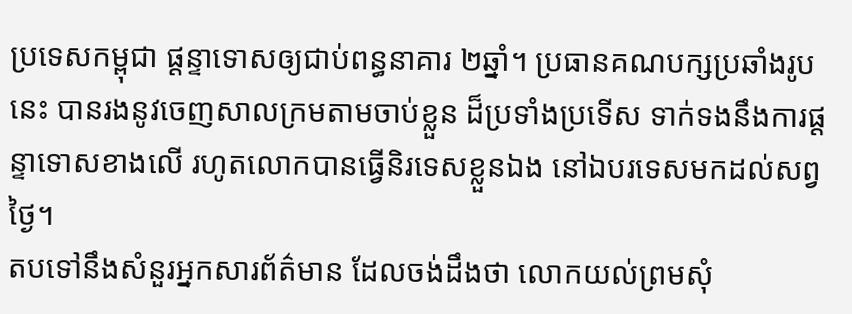ប្រទេសកម្ពុជា ផ្ដន្ទាទោសឲ្យជាប់ពន្ធនាគារ ២ឆ្នាំ។ ប្រធានគណបក្សប្រឆាំងរូបនេះ បានរងនូវចេញសាលក្រមតាមចាប់ខ្លួន ដ៏ប្រទាំងប្រទើស ទាក់ទងនឹងការផ្ដន្ទាទោសខាងលើ រហូតលោកបានធ្វើនិរទេសខ្លួនឯង នៅឯបរទេសមកដល់សព្វថ្ងៃ។
តបទៅនឹងសំនួរអ្នកសារព័ត៌មាន ដែលចង់ដឹងថា លោកយល់ព្រមសុំ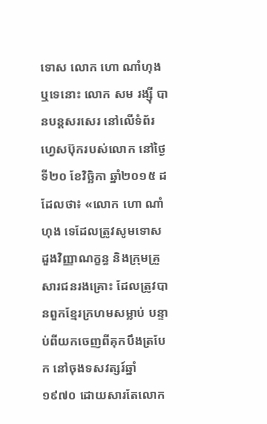ទោស លោក ហោ ណាំហុង ឬទេនោះ លោក សម រង្ស៊ី បានបន្តសរសេរ នៅលើទំព័រហ្វេសប៊ុករបស់លោក នៅថ្ងៃទី២០ ខែវិច្ឆិកា ឆ្នាំ២០១៥ ដដែលថា៖ «លោក ហោ ណាំហុង ទេដែលត្រូវសូមទោសដួងវិញ្ញាណក្ខន្ធ និងក្រុមគ្រួសារជនរងគ្រោះ ដែលត្រូវបានពួកខ្មែរក្រហមសម្លាប់ បន្ទាប់ពីយកចេញពីគុកបឹងត្របែក នៅចុងទសវត្សរ៍ឆ្នាំ១៩៧០ ដោយសារតែលោក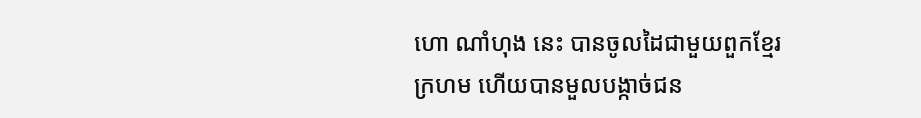ហោ ណាំហុង នេះ បានចូលដៃជាមួយពួកខ្មែរក្រហម ហើយបានមួលបង្កាច់ជន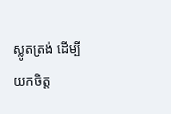ស្លូតត្រង់ ដើម្បីយកចិត្ត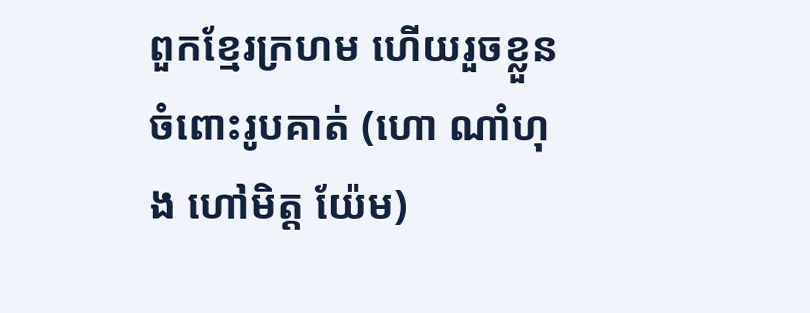ពួកខ្មែរក្រហម ហើយរួចខ្លួនចំពោះរូបគាត់ (ហោ ណាំហុង ហៅមិត្ត យ៉ែម)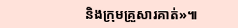និងក្រុមគ្រួសារគាត់»៕